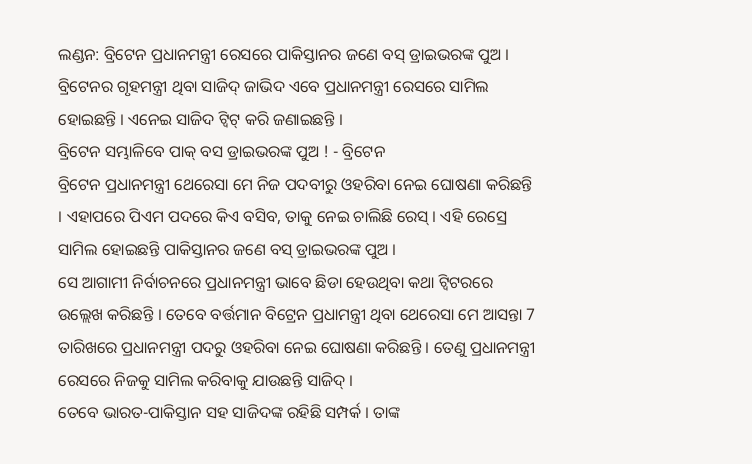ଲଣ୍ଡନ: ବ୍ରିଟେନ ପ୍ରଧାନମନ୍ତ୍ରୀ ରେସରେ ପାକିସ୍ତାନର ଜଣେ ବସ୍ ଡ୍ରାଇଭରଙ୍କ ପୁଅ । ବ୍ରିଟେନର ଗୃହମନ୍ତ୍ରୀ ଥିବା ସାଜିଦ୍ ଜାଭିଦ ଏବେ ପ୍ରଧାନମନ୍ତ୍ରୀ ରେସରେ ସାମିଲ ହୋଇଛନ୍ତି । ଏନେଇ ସାଜିଦ ଟ୍ବିଟ୍ କରି ଜଣାଇଛନ୍ତି ।
ବ୍ରିଟେନ ସମ୍ଭାଳିବେ ପାକ୍ ବସ ଡ୍ରାଇଭରଙ୍କ ପୁଅ ! - ବ୍ରିଟେନ
ବ୍ରିଟେନ ପ୍ରଧାନମନ୍ତ୍ରୀ ଥେରେସା ମେ ନିଜ ପଦବୀରୁ ଓହରିବା ନେଇ ଘୋଷଣା କରିଛନ୍ତି । ଏହାପରେ ପିଏମ ପଦରେ କିଏ ବସିବ, ତାକୁ ନେଇ ଚାଲିଛି ରେସ୍ । ଏହି ରେସ୍ରେ ସାମିଲ ହୋଇଛନ୍ତି ପାକିସ୍ତାନର ଜଣେ ବସ୍ ଡ୍ରାଇଭରଙ୍କ ପୁଅ ।
ସେ ଆଗାମୀ ନିର୍ବାଚନରେ ପ୍ରଧାନମନ୍ତ୍ରୀ ଭାବେ ଛିଡା ହେଉଥିବା କଥା ଟ୍ବିଟରରେ ଉଲ୍ଲେଖ କରିଛନ୍ତି । ତେବେ ବର୍ତ୍ତମାନ ବିଟ୍ରେନ ପ୍ରଧାମନ୍ତ୍ରୀ ଥିବା ଥେରେସା ମେ ଆସନ୍ତା 7 ତାରିଖରେ ପ୍ରଧାନମନ୍ତ୍ରୀ ପଦରୁ ଓହରିବା ନେଇ ଘୋଷଣା କରିଛନ୍ତି । ତେଣୁ ପ୍ରଧାନମନ୍ତ୍ରୀ ରେସରେ ନିଜକୁ ସାମିଲ କରିବାକୁ ଯାଉଛନ୍ତି ସାଜିଦ୍ ।
ତେବେ ଭାରତ-ପାକିସ୍ତାନ ସହ ସାଜିଦଙ୍କ ରହିଛି ସମ୍ପର୍କ । ତାଙ୍କ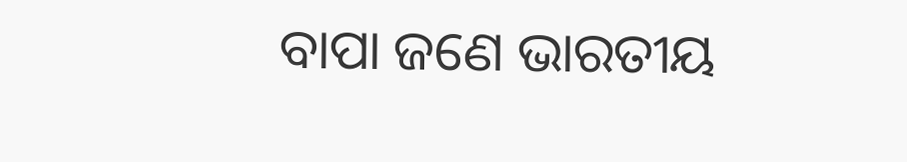ବାପା ଜଣେ ଭାରତୀୟ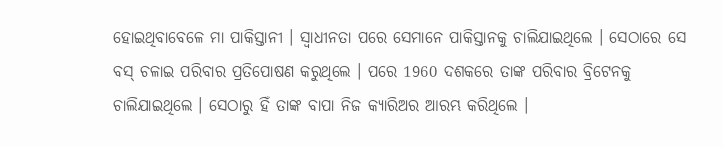ହୋଇଥିବାବେଳେ ମା ପାକିସ୍ତାନୀ । ସ୍ବାଧୀନତା ପରେ ସେମାନେ ପାକିସ୍ତାନକୁ ଚାଲିଯାଇଥିଲେ । ସେଠାରେ ସେ ବସ୍ ଚଳାଇ ପରିବାର ପ୍ରତିପୋଷଣ କରୁଥିଲେ । ପରେ 1960 ଦଶକରେ ତାଙ୍କ ପରିବାର ବ୍ରିଟେନକୁ ଚାଲିଯାଇଥିଲେ । ସେଠାରୁ ହିଁ ତାଙ୍କ ବାପା ନିଜ କ୍ୟାରିଅର ଆରମ୍ଭ କରିଥିଲେ ।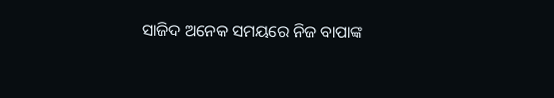ସାଜିଦ ଅନେକ ସମୟରେ ନିଜ ବାପାଙ୍କ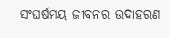ସଂଘର୍ଷମୟ ଜୀବନର ଉଦାହରଣ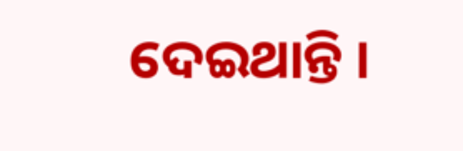ଦେଇଥାନ୍ତି ।